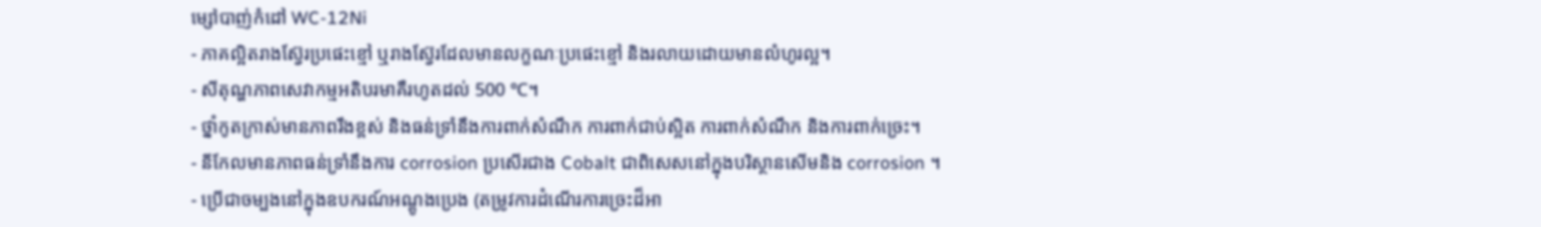ម្សៅបាញ់កំដៅ WC-12Ni
- ភាគល្អិតរាងស្វ៊ែរប្រផេះខ្មៅ ឬរាងស្វ៊ែរដែលមានលក្ខណៈប្រផេះខ្មៅ និងរលាយដោយមានលំហូរល្អ។
- សីតុណ្ហភាពសេវាកម្មអតិបរមាគឺរហូតដល់ 500 ℃។
- ថ្នាំកូតក្រាស់មានភាពរឹងខ្ពស់ និងធន់ទ្រាំនឹងការពាក់សំណឹក ការពាក់ជាប់ស្អិត ការពាក់សំណឹក និងការពាក់ច្រេះ។
- នីកែលមានភាពធន់ទ្រាំនឹងការ corrosion ប្រសើរជាង Cobalt ជាពិសេសនៅក្នុងបរិស្ថានសើមនិង corrosion ។
- ប្រើជាចម្បងនៅក្នុងឧបករណ៍អណ្តូងប្រេង (តម្រូវការដំណើរការច្រេះដ៏អា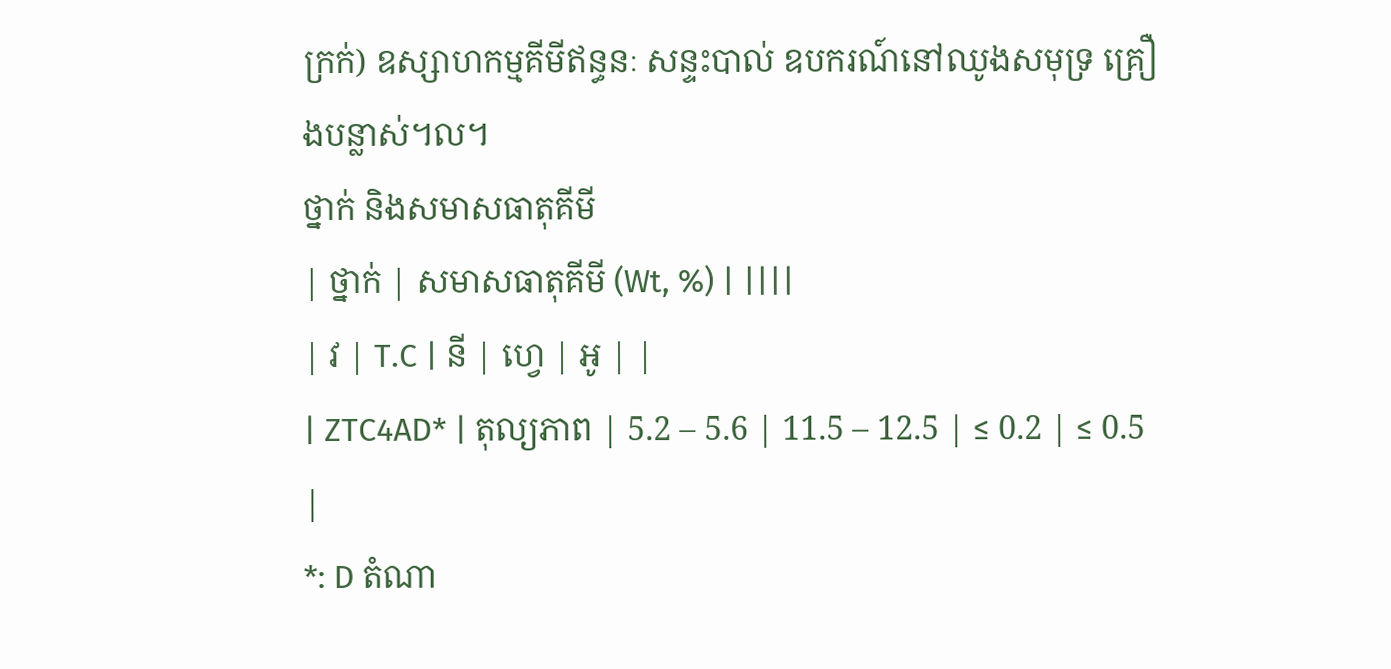ក្រក់) ឧស្សាហកម្មគីមីឥន្ធនៈ សន្ទះបាល់ ឧបករណ៍នៅឈូងសមុទ្រ គ្រឿងបន្លាស់។ល។
ថ្នាក់ និងសមាសធាតុគីមី
| ថ្នាក់ | សមាសធាតុគីមី (Wt, %) | ||||
| វ | T.C | នី | ហ្វេ | អូ | |
| ZTC4AD* | តុល្យភាព | 5.2 – 5.6 | 11.5 – 12.5 | ≤ 0.2 | ≤ 0.5 |
*: D តំណា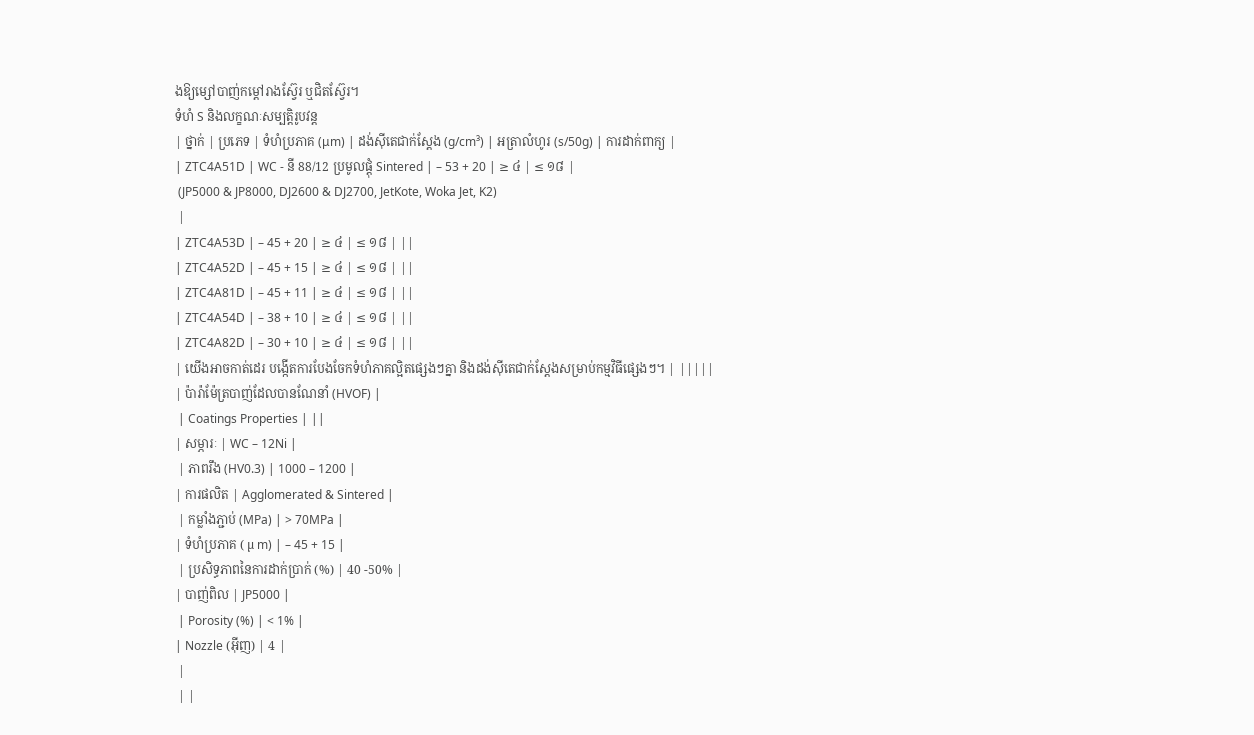ងឱ្យម្សៅបាញ់កម្ដៅរាងស្វ៊ែរ ឬជិតស្វ៊ែរ។
ទំហំ S និងលក្ខណៈសម្បត្តិរូបវន្ត
| ថ្នាក់ | ប្រភេទ | ទំហំប្រភាគ (μm) | ដង់ស៊ីតេជាក់ស្តែង (g/cm³) | អត្រាលំហូរ (s/50g) | ការដាក់ពាក្យ |
| ZTC4A51D | WC - នី 88/12 ប្រមូលផ្តុំ Sintered | – 53 + 20 | ≥ ៤ | ≤ ១៨ |
 (JP5000 & JP8000, DJ2600 & DJ2700, JetKote, Woka Jet, K2)
 |
| ZTC4A53D | – 45 + 20 | ≥ ៤ | ≤ ១៨ | ||
| ZTC4A52D | – 45 + 15 | ≥ ៤ | ≤ ១៨ | ||
| ZTC4A81D | – 45 + 11 | ≥ ៤ | ≤ ១៨ | ||
| ZTC4A54D | – 38 + 10 | ≥ ៤ | ≤ ១៨ | ||
| ZTC4A82D | – 30 + 10 | ≥ ៤ | ≤ ១៨ | ||
| យើងអាចកាត់ដេរ បង្កើតការបែងចែកទំហំភាគល្អិតផ្សេងៗគ្នា និងដង់ស៊ីតេជាក់ស្តែងសម្រាប់កម្មវិធីផ្សេងៗ។ | |||||
| ប៉ារ៉ាម៉ែត្របាញ់ដែលបានណែនាំ (HVOF) |
 | Coatings Properties | ||
| សម្ភារៈ | WC – 12Ni |
 | ភាពរឹង (HV0.3) | 1000 – 1200 |
| ការផលិត | Agglomerated & Sintered |
 | កម្លាំងភ្ជាប់ (MPa) | > 70MPa |
| ទំហំប្រភាគ ( µ m) | – 45 + 15 |
 | ប្រសិទ្ធភាពនៃការដាក់ប្រាក់ (%) | 40 -50% |
| បាញ់ពិល | JP5000 |
 | Porosity (%) | < 1% |
| Nozzle (អ៊ីញ) | 4 |
 |
 | |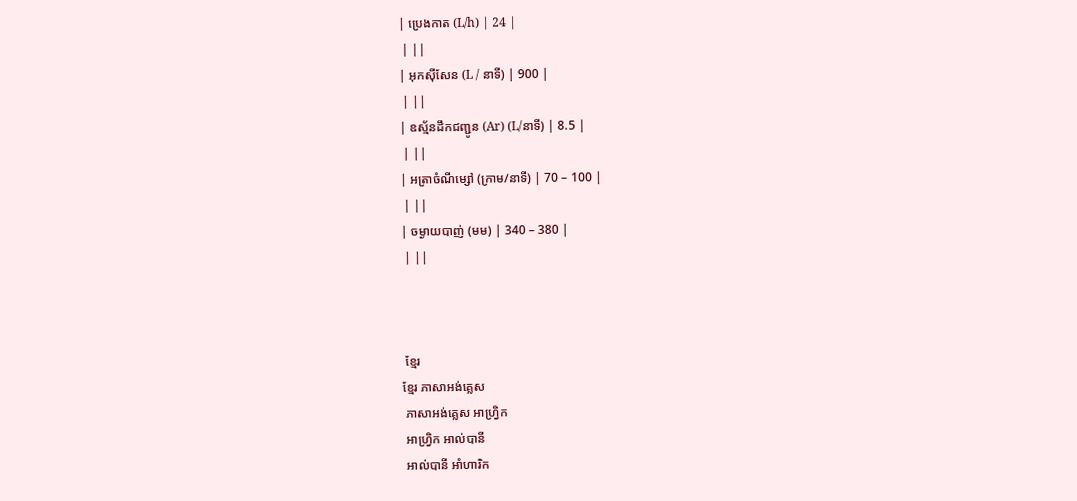| ប្រេងកាត (L/h) | 24 |
 | ||
| អុកស៊ីសែន (L / នាទី) | 900 |
 | ||
| ឧស្ម័នដឹកជញ្ជូន (Ar) (L/នាទី) | 8.5 |
 | ||
| អត្រាចំណីម្សៅ (ក្រាម/នាទី) | 70 – 100 |
 | ||
| ចម្ងាយបាញ់ (មម) | 340 – 380 |
 | ||



 ខ្មែរ
ខ្មែរ ភាសាអង់គ្លេស
 ភាសាអង់គ្លេស អាហ្រ្វិក
 អាហ្រ្វិក អាល់បានី
 អាល់បានី អាំហារិក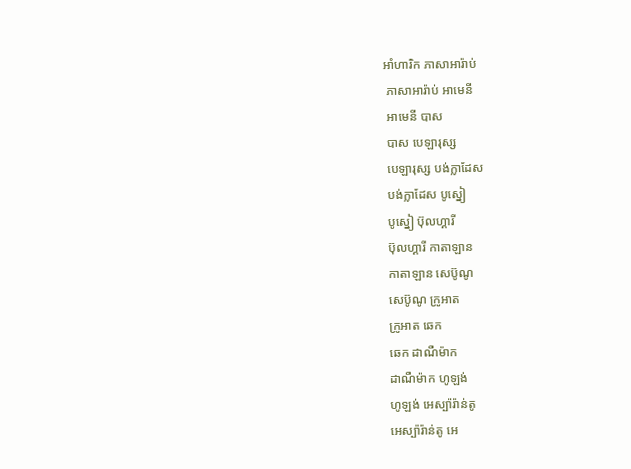អាំហារិក ភាសាអារ៉ាប់
 ភាសាអារ៉ាប់ អាមេនី
 អាមេនី បាស
 បាស បេឡារុស្ស
 បេឡារុស្ស បង់ក្លាដែស
 បង់ក្លាដែស បូស្នៀ
 បូស្នៀ ប៊ុលហ្គារី
 ប៊ុលហ្គារី កាតាឡាន
 កាតាឡាន សេប៊ូណូ
 សេប៊ូណូ ក្រូអាត
 ក្រូអាត ឆេក
 ឆេក ដាណឺម៉ាក
 ដាណឺម៉ាក ហូឡង់
 ហូឡង់ អេស្ប៉ារ៉ាន់តូ
 អេស្ប៉ារ៉ាន់តូ អេ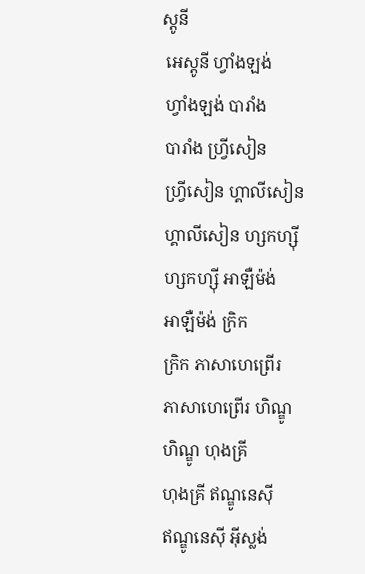ស្តូនី
 អេស្តូនី ហ្វាំងឡង់
 ហ្វាំងឡង់ បារាំង
 បារាំង ហ្វ្រីសៀន
 ហ្វ្រីសៀន ហ្គាលីសៀន
 ហ្គាលីសៀន ហ្សកហ្ស៊ី
 ហ្សកហ្ស៊ី អាឡឺម៉ង់
 អាឡឺម៉ង់ ក្រិក
 ក្រិក ភាសាហេព្រើរ
 ភាសាហេព្រើរ ហិណ្ឌូ
 ហិណ្ឌូ ហុងគ្រី
 ហុងគ្រី ឥណ្ឌូនេស៊ី
 ឥណ្ឌូនេស៊ី អ៊ីស្លង់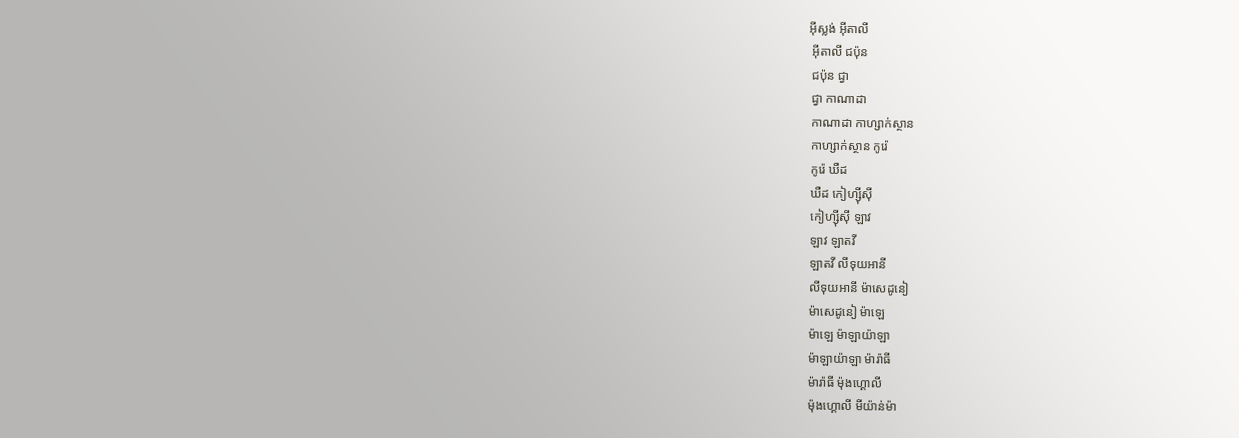អ៊ីស្លង់ អ៊ីតាលី
 អ៊ីតាលី ជប៉ុន
 ជប៉ុន ជ្វា
 ជ្វា កាណាដា
 កាណាដា កាហ្សាក់ស្ថាន
 កាហ្សាក់ស្ថាន កូរ៉េ
 កូរ៉េ ឃឺដ
 ឃឺដ កៀហ្ស៊ីស៊ី
 កៀហ្ស៊ីស៊ី ឡាវ
 ឡាវ ឡាតវី
 ឡាតវី លីទុយអានី
 លីទុយអានី ម៉ាសេដូនៀ
 ម៉ាសេដូនៀ ម៉ាឡេ
 ម៉ាឡេ ម៉ាឡាយ៉ាឡា
 ម៉ាឡាយ៉ាឡា ម៉ារ៉ាធី
 ម៉ារ៉ាធី ម៉ុងហ្គោលី
 ម៉ុងហ្គោលី មីយ៉ាន់ម៉ា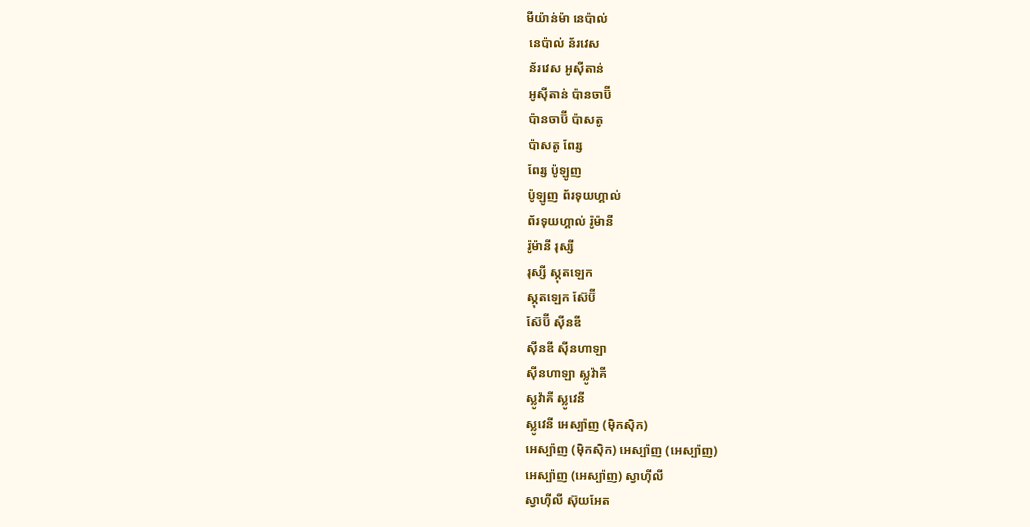មីយ៉ាន់ម៉ា នេប៉ាល់
 នេប៉ាល់ ន័រវេស
 ន័រវេស អូស៊ីតាន់
 អូស៊ីតាន់ ប៉ានចាប៊ី
 ប៉ានចាប៊ី ប៉ាសតូ
 ប៉ាសតូ ពែរ្ស
 ពែរ្ស ប៉ូឡូញ
 ប៉ូឡូញ ព័រទុយហ្គាល់
 ព័រទុយហ្គាល់ រ៉ូម៉ានី
 រ៉ូម៉ានី រុស្សី
 រុស្សី ស្កុតឡេក
 ស្កុតឡេក ស៊ែប៊ី
 ស៊ែប៊ី ស៊ីនឌី
 ស៊ីនឌី ស៊ីនហាឡា
 ស៊ីនហាឡា ស្លូវ៉ាគី
 ស្លូវ៉ាគី ស្លូវេនី
 ស្លូវេនី អេស្ប៉ាញ (ម៉ិកស៊ិក)
 អេស្ប៉ាញ (ម៉ិកស៊ិក) អេស្ប៉ាញ (អេស្ប៉ាញ)
 អេស្ប៉ាញ (អេស្ប៉ាញ) ស្វាហ៊ីលី
 ស្វាហ៊ីលី ស៊ុយអែត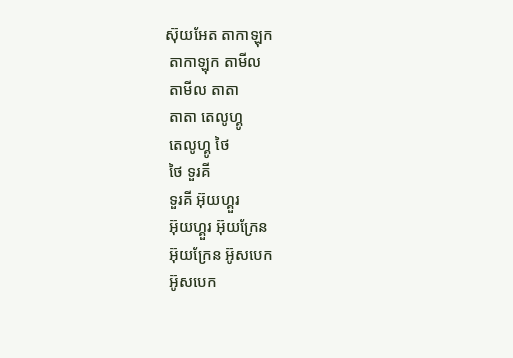ស៊ុយអែត តាកាឡុក
 តាកាឡុក តាមីល
 តាមីល តាតា
 តាតា តេលូហ្គូ
 តេលូហ្គូ ថៃ
 ថៃ ទួរគី
 ទួរគី អ៊ុយហ្គួរ
 អ៊ុយហ្គួរ អ៊ុយក្រែន
 អ៊ុយក្រែន អ៊ូសបេក
 អ៊ូសបេក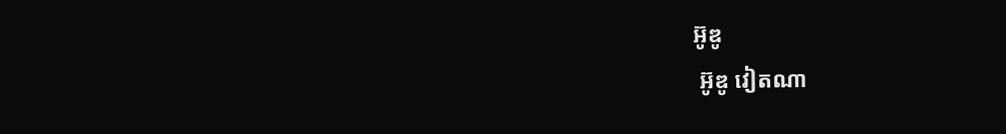អ៊ូឌូ
 អ៊ូឌូ វៀតណា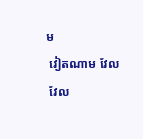ម
 វៀតណាម វែល
 វែល